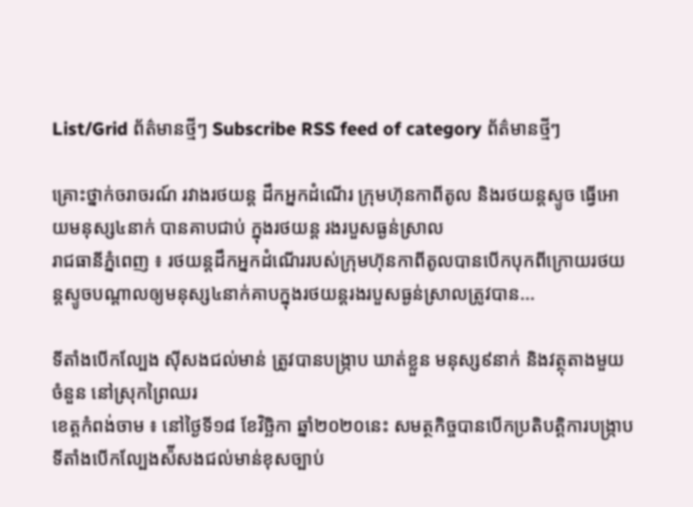List/Grid ព័ត៌មានថ្មីៗ Subscribe RSS feed of category ព័ត៌មានថ្មីៗ

គ្រោះថ្នាក់ចរាចរណ៍ រវាងរថយន្ត ដឹកអ្នកដំណើរ ក្រុមហ៊ុនកាពីតូល និងរថយន្តស្ទូច ធ្វើអោយមនុស្ស៤នាក់ បានគាបជាប់ ក្នុងរថយន្ត រងរបួសធ្ងន់ស្រាល
រាជធានីភ្នំពេញ ៖ រថយន្តដឹកអ្នកដំណើររបស់ក្រុមហ៊ុនកាពីតូលបានបើកបុកពីក្រោយរថយន្តស្ទូចបណ្តាលឲ្យមនុស្ស៤នាក់គាបក្នុងរថយន្តរងរបួសធ្ងន់ស្រាលត្រូវបាន...

ទីតាំងបើកល្បែង ស៊ីសងជល់មាន់ ត្រូវបានបង្រ្កាប ឃាត់ខ្លួន មនុស្ស៩នាក់ និងវត្ថុតាងមួយចំនួន នៅស្រុកព្រៃឈរ
ខេត្តកំពង់ចាម ៖ នៅថ្ងៃទី១៨ ខែវិច្ឆិកា ឆ្នាំ២០២០នេះ សមត្ថកិច្ចបានបើកប្រតិបត្តិការបង្ក្រាបទីតាំងបើកល្បែងស៉ីសងជល់មាន់ខុសច្បាប់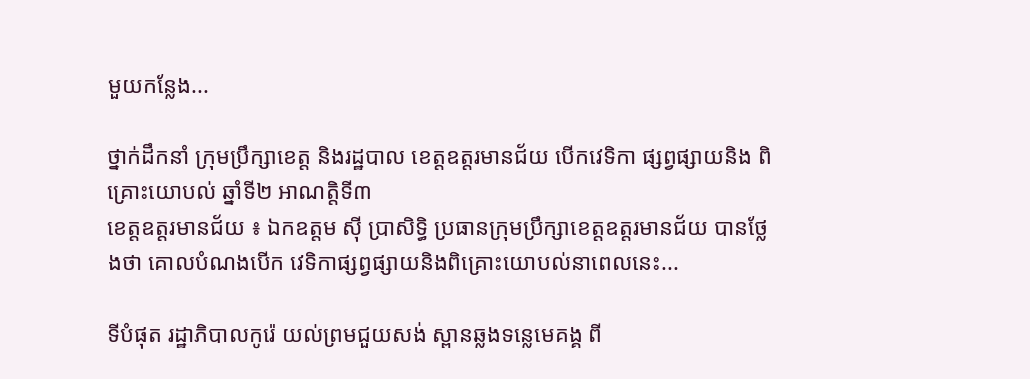មួយកន្លែង...

ថ្នាក់ដឹកនាំ ក្រុមប្រឹក្សាខេត្ត និងរដ្ឋបាល ខេត្តឧត្តរមានជ័យ បើកវេទិកា ផ្សព្វផ្សាយនិង ពិគ្រោះយោបល់ ឆ្នាំទី២ អាណត្តិទី៣
ខេត្តឧត្តរមានជ័យ ៖ ឯកឧត្តម ស៊ី ប្រាសិទ្ធិ ប្រធានក្រុមប្រឹក្សាខេត្តឧត្តរមានជ័យ បានថ្លែងថា គោលបំណងបើក វេទិកាផ្សព្វផ្សាយនិងពិគ្រោះយោបល់នាពេលនេះ...

ទីបំផុត រដ្ឋាភិបាលកូរ៉េ យល់ព្រមជួយសង់ ស្ពានឆ្លងទន្លេមេគង្គ ពី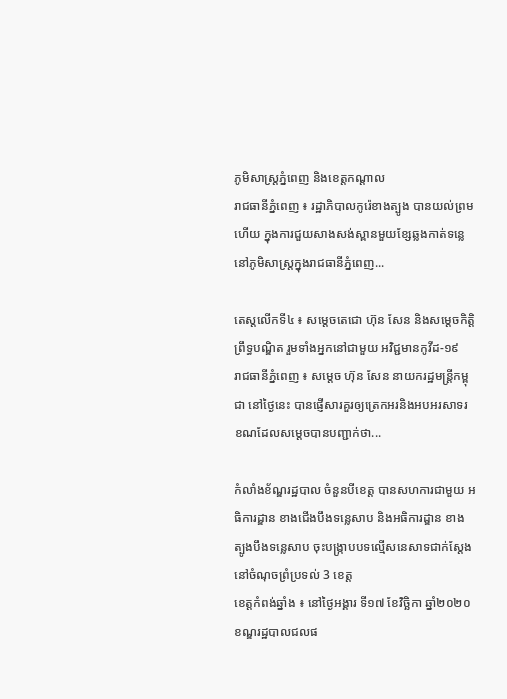ភូមិសាស្ត្រភ្នំពេញ និងខេត្តកណ្តាល
រាជធានីភ្នំពេញ ៖ រដ្ឋាភិបាលកូរ៉េខាងត្បូង បានយល់ព្រមហើយ ក្នុងការជួយសាងសង់ស្ពានមួយខ្សែឆ្លងកាត់ទន្លេនៅភូមិសាស្ត្រក្នុងរាជធានីភ្នំពេញ...

តេស្តលើកទី៤ ៖ សម្តេចតេជោ ហ៊ុន សែន និងសម្តេចកិត្តិព្រឹទ្ធបណ្ឌិត រួមទាំងអ្នកនៅជាមួយ អវិជ្ជមានកូវីដ-១៩
រាជធានីភ្នំពេញ ៖ សម្តេច ហ៊ុន សែន នាយករដ្ឋមន្ត្រីកម្ពុជា នៅថ្ងៃនេះ បានផ្ញើសារគួរឲ្យត្រេកអរនិងអបអរសាទរ ខណដែលសម្តេចបានបញ្ជាក់ថា...

កំលាំងខ័ណ្ឌរដ្ឋបាល ចំនួនបីខេត្ត បានសហការជាមួយ អធិការដ្ឌាន ខាងជើងបឹងទន្លេសាប និងអធិការដ្ឌាន ខាង ត្បូងបឹងទន្លេសាប ចុះបង្ក្រាបបទល្មើសនេសាទជាក់ស្ដែង នៅចំណុចព្រំប្រទល់ 3 ខេត្ត
ខេត្តកំពង់ឆ្នាំង ៖ នៅថ្ងៃអង្គារ ទី១៧ ខែវិច្ឆិកា ឆ្នាំ២០២០ ខណ្ឌរដ្ឋបាលជលផ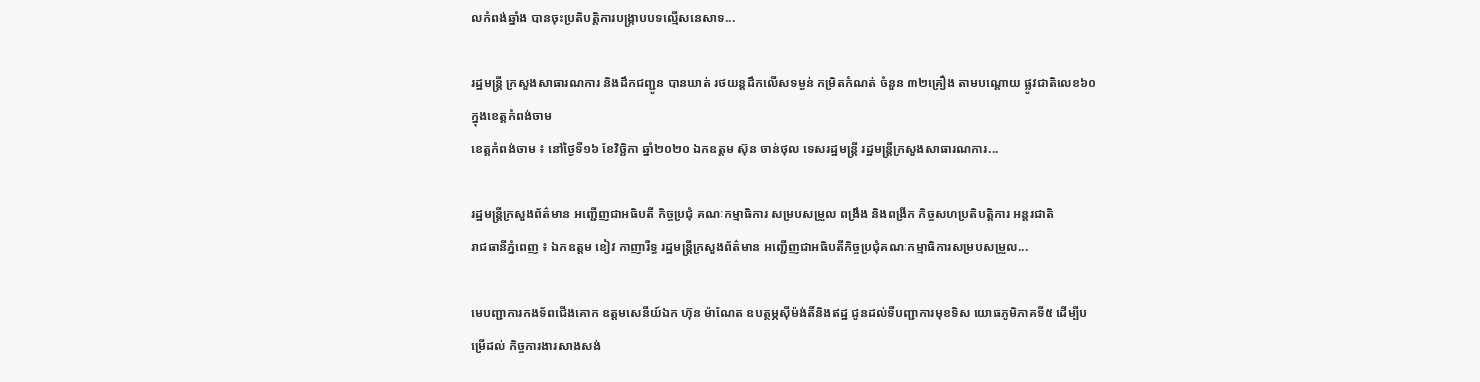លកំពង់ឆ្នាំង បានចុះប្រតិបត្តិការបង្ក្រាបបទល្មើសនេសាទ...

រដ្ឋមន្ត្រី ក្រសួងសាធារណការ និងដឹកជញ្ជូន បានឃាត់ រថយន្តដឹកលើសទម្ងន់ កម្រិតកំណត់ ចំនួន ៣២គ្រឿង តាមបណ្ដោយ ផ្លូវជាតិលេខ៦០ ក្នុងខេត្តកំពង់ចាម
ខេត្តកំពង់ចាម ៖ នៅថ្ងៃទី១៦ ខែវិច្ឆិកា ឆ្នាំ២០២០ ឯកឧត្ដម ស៊ុន ចាន់ថុល ទេសរដ្ឋមន្ត្រី រដ្ឋមន្ត្រីក្រសួងសាធារណការ...

រដ្ឋមន្ត្រីក្រសួងព័ត៌មាន អញ្ជើញជាអធិបតី កិច្ចប្រជុំ គណៈកម្មាធិការ សម្របសម្រួល ពង្រឹង និងពង្រីក កិច្ចសហប្រតិបត្តិការ អន្តរជាតិ
រាជធានីភ្នំពេញ ៖ ឯកឧត្តម ខៀវ កាញារីទ្ធ រដ្ឋមន្ត្រីក្រសួងព័ត៌មាន អញ្ជើញជាអធិបតីកិច្ចប្រជុំគណៈកម្មាធិការសម្របសម្រួល...

មេបញ្ជាការកងទ័ពជើងគោក ឧត្តមសេនីយ៍ឯក ហ៊ុន ម៉ាណែត ឧបត្ថម្ភស៊ីម៉ង់តិ៍និងឥដ្ឋ ជូនដល់ទីបញ្ជាការមុខទិស យោធភូមិភាគទី៥ ដើម្បីបម្រើដល់ កិច្ចការងារសាងសង់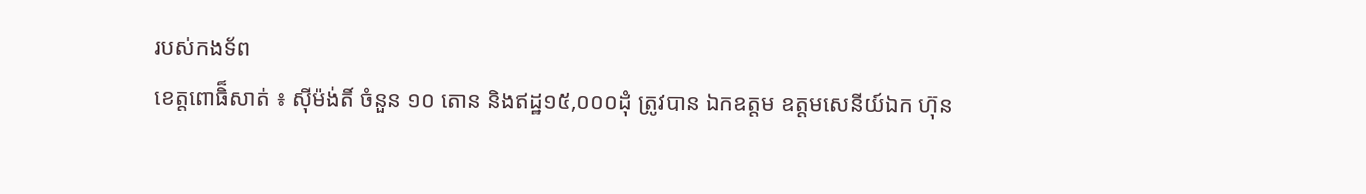របស់កងទ័ព
ខេត្តពោធិ៏សាត់ ៖ ស៊ីម៉ង់តិ៍ ចំនួន ១០ តោន និងឥដ្ឋ១៥,០០០ដុំ ត្រូវបាន ឯកឧត្តម ឧត្តមសេនីយ៍ឯក ហ៊ុន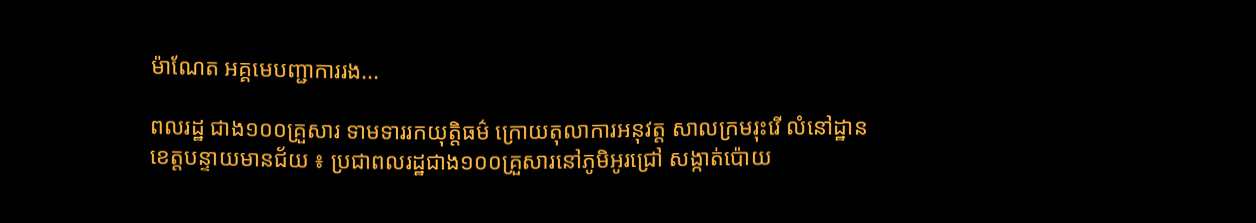ម៉ាណែត អគ្គមេបញ្ជាការរង...

ពលរដ្ឋ ជាង១០០គ្រួសារ ទាមទាររកយុត្តិធម៌ ក្រោយតុលាការអនុវត្ត សាលក្រមរុះរើ លំនៅដ្ឋាន
ខេត្តបន្ទាយមានជ័យ ៖ ប្រជាពលរដ្ឋជាង១០០គ្រួសារនៅភូមិអូរជ្រៅ សង្កាត់ប៉ោយ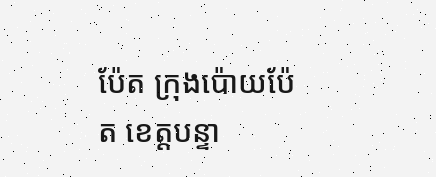ប៉ែត ក្រុងប៉ោយប៉ែត ខេត្តបន្ទា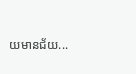យមានជ័យ...